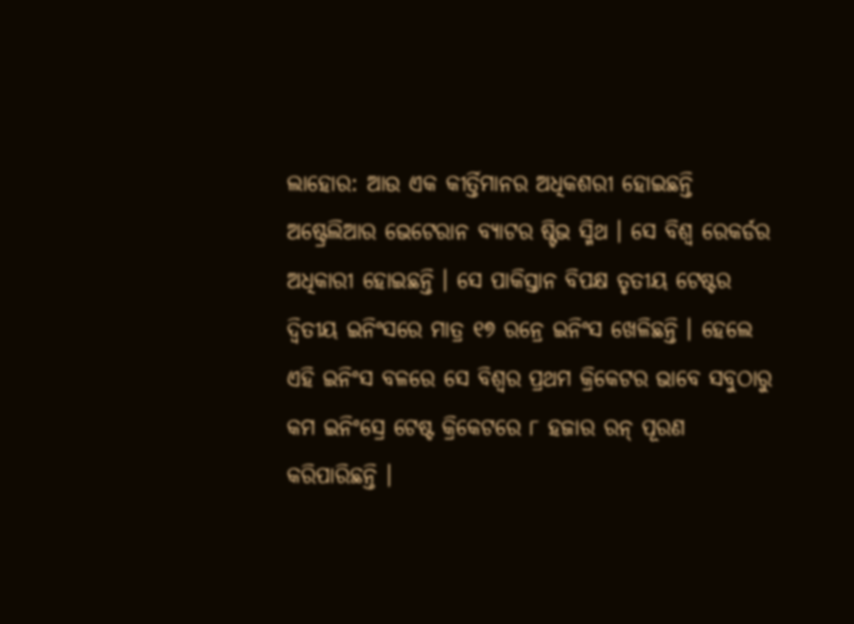ଲାହୋର: ଆଉ ଏକ କୀର୍ତ୍ତିମାନର ଅଧିକଶରୀ ହୋଇଛନ୍ତି ଅଷ୍ଟ୍ରେଲିଆର ଭେଟେରାନ ବ୍ୟାଟର ଷ୍ଟିଭ ସ୍ମିଥ । ସେ ବିଶ୍ୱ ରେକର୍ଡର ଅଧିକାରୀ ହୋଇଛନ୍ତି । ସେ ପାକିସ୍ତାନ ବିପକ୍ଷ ତୃତୀୟ ଟେଷ୍ଟର ଦ୍ୱିତୀୟ ଇନିଂସରେ ମାତ୍ର ୧୭ ରନ୍ରେ ଇନିଂସ ଖେଳିଛନ୍ତି । ହେଲେ ଏହି ଇନିଂସ ବଳରେ ସେ ବିଶ୍ୱର ପ୍ରଥମ କ୍ରିକେଟର ଭାବେ ସବୁଠାରୁ କମ ଇନିଂସ୍ରେ ଟେଷ୍ଟ କ୍ରିକେଟରେ ୮ ହଜାର ରନ୍ ପୂରଣ କରିପାରିଛନ୍ତି ।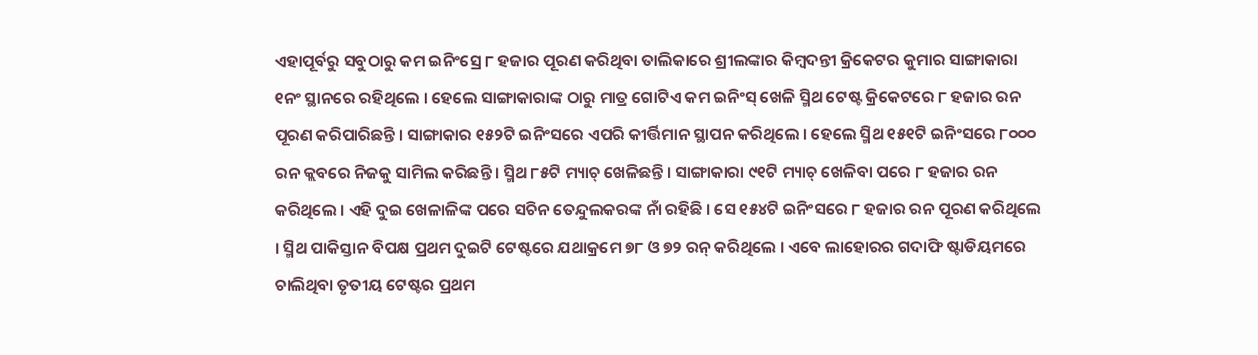ଏହାପୂର୍ବରୁ ସବୁଠାରୁ କମ ଇନିଂସ୍ରେ ୮ ହଜାର ପୂରଣ କରିଥିବା ତାଲିକାରେ ଶ୍ରୀଲଙ୍କାର କିମ୍ବଦନ୍ତୀ କ୍ରିକେଟର କୁମାର ସାଙ୍ଗାକାରା ୧ନଂ ସ୍ଥାନରେ ରହିଥିଲେ । ହେଲେ ସାଙ୍ଗାକାରାଙ୍କ ଠାରୁ ମାତ୍ର ଗୋଟିଏ କମ ଇନିଂସ୍ ଖେଳି ସ୍ମିଥ ଟେଷ୍ଟ କ୍ରିକେଟରେ ୮ ହଜାର ରନ ପୂରଣ କରିପାରିଛନ୍ତି । ସାଙ୍ଗାକାର ୧୫୨ଟି ଇନିଂସରେ ଏପରି କୀର୍ତ୍ତିମାନ ସ୍ଥାପନ କରିଥିଲେ । ହେଲେ ସ୍ମିଥ ୧୫୧ଟି ଇନିଂସରେ ୮୦୦୦ ରନ କ୍ଲବରେ ନିଜକୁ ସାମିଲ କରିଛନ୍ତି । ସ୍ମିଥ ୮୫ଟି ମ୍ୟାଚ୍ ଖେଳିଛନ୍ତି । ସାଙ୍ଗାକାରା ୯୧ଟି ମ୍ୟାଚ୍ ଖେଳିବା ପରେ ୮ ହଜାର ରନ କରିଥିଲେ । ଏହି ଦୁଇ ଖେଳାଳିଙ୍କ ପରେ ସଚିନ ତେନ୍ଦୁଲକରଙ୍କ ନାଁ ରହିଛି । ସେ ୧୫୪ଟି ଇନିଂସରେ ୮ ହଜାର ରନ ପୂରଣ କରିଥିଲେ । ସ୍ମିଥ ପାକିସ୍ତାନ ବିପକ୍ଷ ପ୍ରଥମ ଦୁଇଟି ଟେଷ୍ଟରେ ଯଥାକ୍ରମେ ୭୮ ଓ ୭୨ ରନ୍ କରିଥିଲେ । ଏବେ ଲାହୋରର ଗଦାଫି ଷ୍ଟାଡିୟମରେ ଚାଲିଥିବା ତୃତୀୟ ଟେଷ୍ଟର ପ୍ରଥମ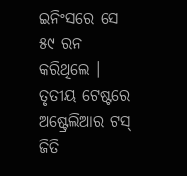ଇନିଂସରେ ସେ ୫୯ ରନ କରିଥିଲେ । ତୃତୀୟ ଟେଷ୍ଟରେ ଅଷ୍ଟ୍ରେଲିଆର ଟସ୍ ଜିତି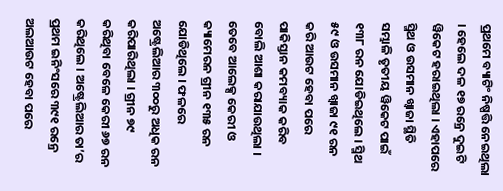ପ୍ରଥମେ ବ୍ୟାଟିଂ ନିଷ୍ପତ୍ତି ନେଇଥିଲା । ହେଲେ ଦଳ ୧୭ ରନ୍ରେ ଦୁଇଟି ୱିକେଟ ହରାଇଥିଲା । ଏହାପରେ ସ୍ମିଥ ଓ ଉସମାନ ଖ୍ୱାଜା ସ୍ଥିତି ସମ୍ଭାଳି ତୃତୀୟ ୱିକେଟ ପାଇଁ ୧୩୮ ରନ ଯୋଡିଇଥିଲେ । ସ୍ମିଥ ୫୯ ଓ ଉସମାନ ଖ୍ୱାଜା ୯୧ ରନ କରି ଆଉଟ ହେବା ପରେ ପାକିସ୍ତାନ କମବ୍ୟାକ କରିବ ବୋଲି ଆଶା କରାଯାଉଥିଲା । ତେବେ ଆଲେକ୍ସ କେରୀ ଓ କ୍ୟାମେରନ ଗ୍ରୀନ ୧୩୫ ରନ ଯୋଡିଥିଲେ । ଫଳରେ ଅଷ୍ଟ୍ରେଲିଆର ୩୦୦ରୁ ଅଧିକ ରନ କରିପାରିଥିଲା । ଗ୍ରୀନ ୭୯ କରିଥିବା ବେଳେ କେରୀ ୬୭ ରନ କରିଥିଲେ । ଅଷ୍ଟ୍ରେଲିଆର ତା’ର ପ୍ରଥମ ଇନିଂସରେ ୩୯୧ ରନ୍ରେ ଅଲଆଉଟ ହେବା ପରେ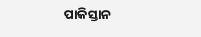ପାକିସ୍ତାନ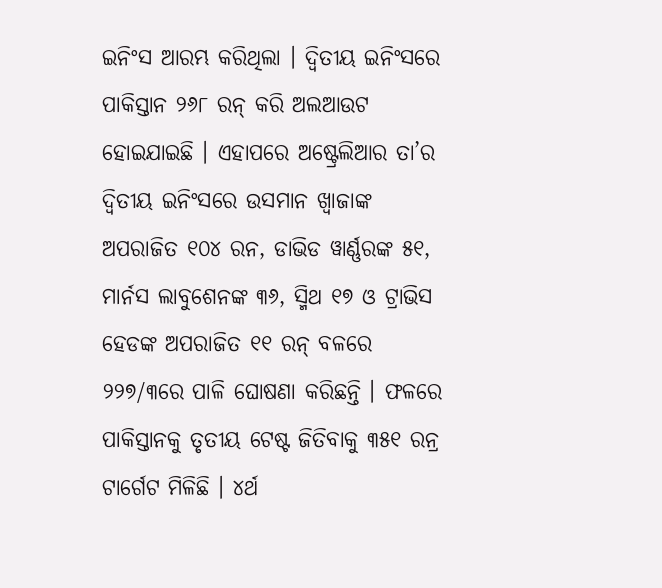ଇନିଂସ ଆରମ୍ଭ କରିଥିଲା । ଦ୍ୱିତୀୟ ଇନିଂସରେ ପାକିସ୍ତାନ ୨୬୮ ରନ୍ କରି ଅଲଆଉଟ ହୋଇଯାଇଛି । ଏହାପରେ ଅଷ୍ଟ୍ରେଲିଆର ତା’ର ଦ୍ୱିତୀୟ ଇନିଂସରେ ଉସମାନ ଖ୍ୱାଜାଙ୍କ ଅପରାଜିତ ୧୦୪ ରନ, ଡାଭିଡ ୱାର୍ଣ୍ଣରଙ୍କ ୫୧, ମାର୍ନସ ଲାବୁଶେନଙ୍କ ୩୬, ସ୍ମିଥ ୧୭ ଓ ଟ୍ରାଭିସ ହେଡଙ୍କ ଅପରାଜିତ ୧୧ ରନ୍ ବଳରେ ୨୨୭/୩ରେ ପାଳି ଘୋଷଣା କରିଛନ୍ତି । ଫଳରେ ପାକିସ୍ତାନକୁ ତୃତୀୟ ଟେଷ୍ଟ ଜିତିବାକୁ ୩୫୧ ରନ୍ର ଟାର୍ଗେଟ ମିଳିଛି । ୪ର୍ଥ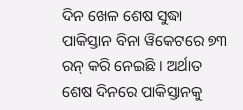ଦିନ ଖେଳ ଶେଷ ସୁଦ୍ଧା ପାକିସ୍ତାନ ବିନା ୱିକେଟରେ ୭୩ ରନ୍ କରି ନେଇଛି । ଅର୍ଥାତ ଶେଷ ଦିନରେ ପାକିସ୍ତାନକୁ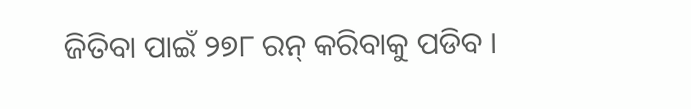ଜିତିବା ପାଇଁ ୨୭୮ ରନ୍ କରିବାକୁ ପଡିବ ।